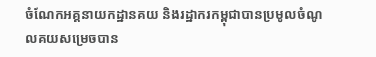ចំណែកអគ្គនាយកដ្ឋានគយ និងរដ្ឋាករកម្ពុជាបានប្រមូលចំណូលគយសម្រេចបាន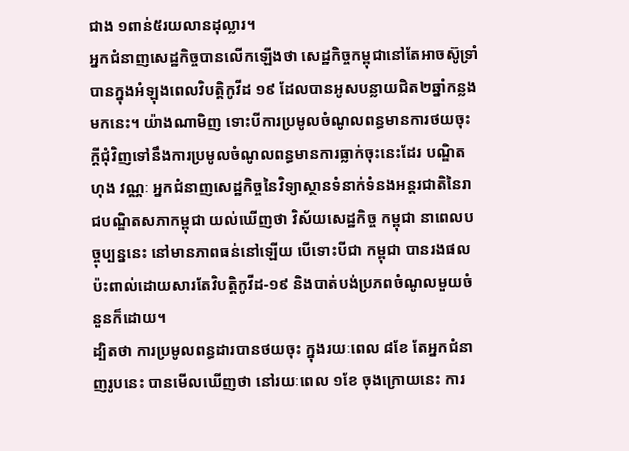ជាង ១ពាន់៥រយលានដុល្លារ។
អ្នកជំនាញសេដ្ឋកិច្ចបានលើកឡើងថា សេដ្ឋកិច្ចកម្ពុជានៅតែអាចស៊ូទ្រាំបានក្នុងអំឡុងពេលវិបត្តិកូវីដ ១៩ ដែលបានអូសបន្លាយជិត២ឆ្នាំកន្លងមកនេះ។ យ៉ាងណាមិញ ទោះបីការប្រមូលចំណូលពន្ធមានការថយចុះក្ដីជុំវិញទៅនឹងការប្រមូលចំណូលពន្ធមានការធ្លាក់ចុះនេះដែរ បណ្ឌិត ហុង វណ្ណៈ អ្នកជំនាញសេដ្ឋកិច្ចនៃវិទ្យាស្ថានទំនាក់ទំនងអន្តរជាតិនៃរាជបណ្ឌិតសភាកម្ពុជា យល់ឃើញថា វិស័យសេដ្ឋកិច្ច កម្ពុជា នាពេលបច្ចុប្បន្ននេះ នៅមានភាពធន់នៅឡើយ បើទោះបីជា កម្ពុជា បានរងផលប៉ះពាល់ដោយសារតែវិបត្តិកូវីដ-១៩ និងបាត់បង់ប្រភពចំណូលមួយចំនួនក៏ដោយ។
ដ្បិតថា ការប្រមូលពន្ធដារបានថយចុះ ក្នុងរយៈពេល ៨ខែ តែអ្នកជំនាញរូបនេះ បានមើលឃើញថា នៅរយៈពេល ១ខែ ចុងក្រោយនេះ ការ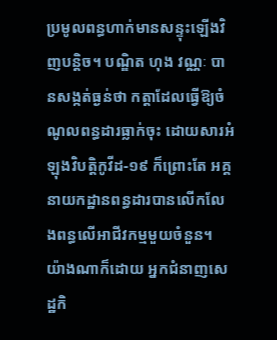ប្រមូលពន្ធហាក់មានសន្ទុះឡើងវិញបន្តិច។ បណ្ឌិត ហុង វណ្ណៈ បានសង្កត់ធ្ងន់ថា កត្តាដែលធ្វើឱ្យចំណូលពន្ធដារធ្លាក់ចុះ ដោយសារអំឡុងវិបតិ្តកូវីដ-១៩ ក៏ព្រោះតែ អគ្គនាយកដ្ឋានពន្ធដារបានលើកលែងពន្ធលើអាជីវកម្មមួយចំនួន។
យ៉ាងណាក៏ដោយ អ្នកជំនាញសេដ្ឋកិ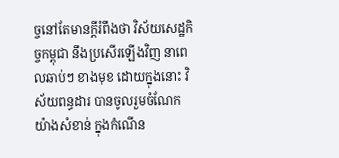ច្ចនៅតែមានក្ដីរំពឹងថា វិស័យសេដ្ឋកិច្ចកម្ពុជា នឹងប្រសើរឡើងវិញ នាពេលឆាប់ៗ ខាងមុខ ដោយក្នុងនោះ វិស័យពន្ធដារ បានចូលរួមចំណែកយ៉ាងសំខាន់ ក្នុងកំណើន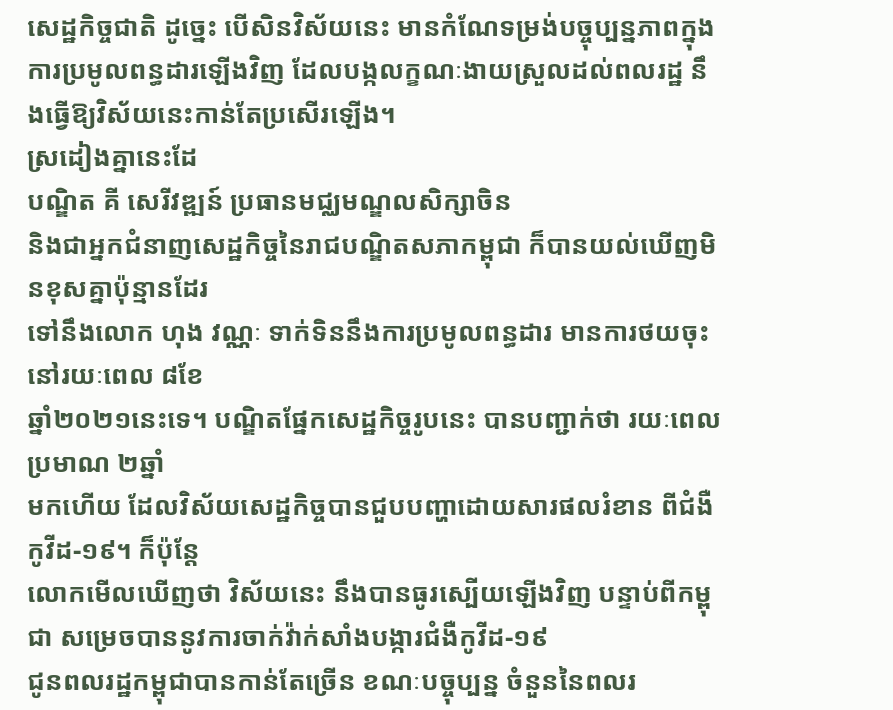សេដ្ឋកិច្ចជាតិ ដូច្នេះ បើសិនវិស័យនេះ មានកំណែទម្រង់បច្ចុប្បន្នភាពក្នុងការប្រមូលពន្ធដារឡើងវិញ ដែលបង្កលក្ខណៈងាយស្រួលដល់ពលរដ្ឋ នឹងធ្វើឱ្យវិស័យនេះកាន់តែប្រសើរឡើង។
ស្រដៀងគ្នានេះដែ
បណ្ឌិត គី សេរីវឌ្ឍន៍ ប្រធានមជ្ឈមណ្ឌលសិក្សាចិន
និងជាអ្នកជំនាញសេដ្ឋកិច្ចនៃរាជបណ្ឌិតសភាកម្ពុជា ក៏បានយល់ឃើញមិនខុសគ្នាប៉ុន្មានដែរ
ទៅនឹងលោក ហុង វណ្ណៈ ទាក់ទិននឹងការប្រមូលពន្ធដារ មានការថយចុះនៅរយៈពេល ៨ខែ
ឆ្នាំ២០២១នេះទេ។ បណ្ឌិតផ្នែកសេដ្ឋកិច្ចរូបនេះ បានបញ្ជាក់ថា រយៈពេលប្រមាណ ២ឆ្នាំ
មកហើយ ដែលវិស័យសេដ្ឋកិច្ចបានជួបបញ្ហាដោយសារផលរំខាន ពីជំងឺកូវីដ-១៩។ ក៏ប៉ុន្តែ
លោកមើលឃើញថា វិស័យនេះ នឹងបានធូរស្បើយឡើងវិញ បន្ទាប់ពីកម្ពុជា សម្រេចបាននូវការចាក់វ៉ាក់សាំងបង្ការជំងឺកូវីដ-១៩
ជូនពលរដ្ឋកម្ពុជាបានកាន់តែច្រើន ខណៈបច្ចុប្បន្ន ចំនួននៃពលរ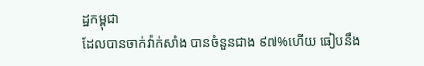ដ្ឋកម្ពុជា
ដែលបានចាក់វ៉ាក់សាំង បានចំនួនជាង ៩៧%ហើយ ធៀបនឹង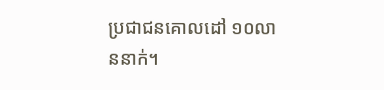ប្រជាជនគោលដៅ ១០លាននាក់។